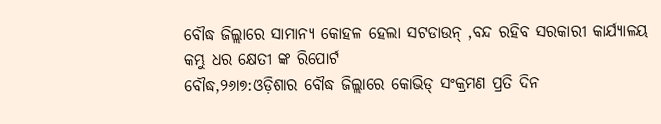ବୌଦ୍ଧ ଜିଲ୍ଲାରେ ସାମାନ୍ୟ କୋହଳ ହେଲା ସଟଡାଉନ୍ ,ବନ୍ଦ ରହିବ ସରକାରୀ କାର୍ଯ୍ୟାଳୟ
କମ୍ଭୁ ଧର କ୍ଷେତୀ ଙ୍କ ରିପୋର୍ଟ
ବୌଦ୍ଧ,୨୬ା୭:ଓଡ଼ିଶାର ବୌଦ୍ଧ ଜିଲ୍ଲାରେ କୋଭିଡ୍ ସଂକ୍ରମଣ ପ୍ରତି ଦିନ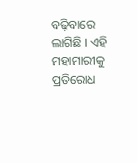ବଢ଼ିବାରେ ଲାଗିଛି । ଏହି ମହାମାରୀକୁ ପ୍ରତିରୋଧ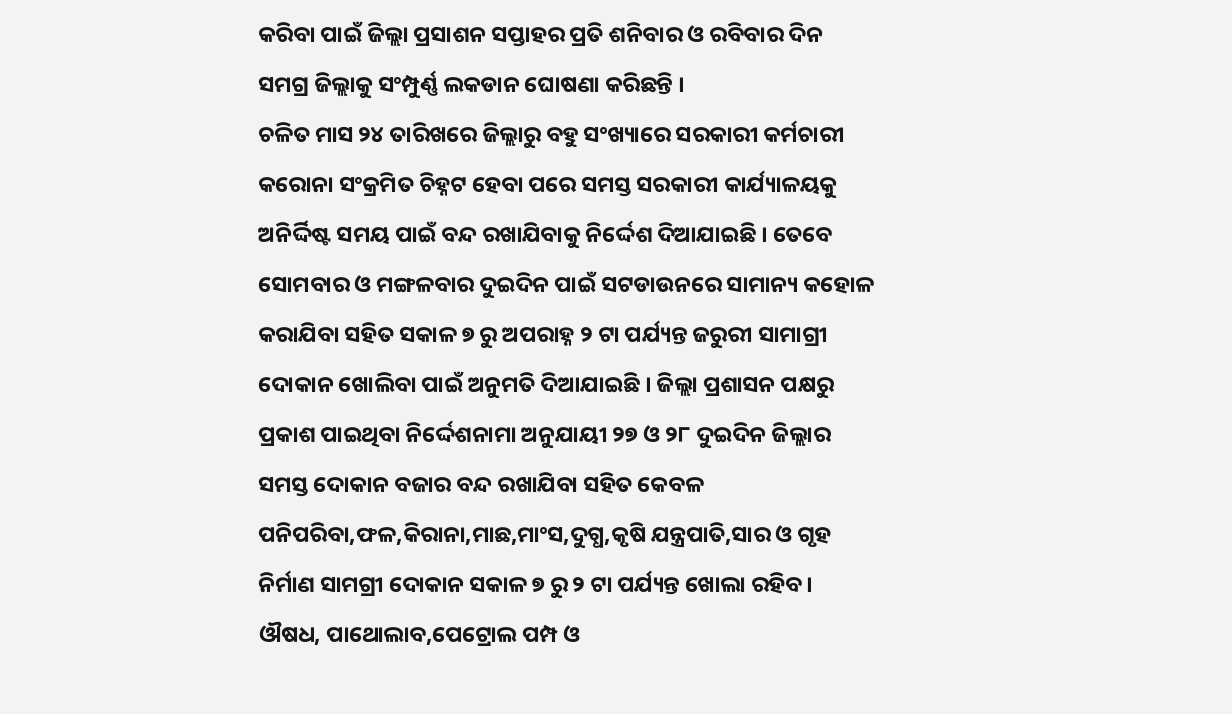କରିବା ପାଇଁ ଜିଲ୍ଲା ପ୍ରସାଶନ ସପ୍ତାହର ପ୍ରତି ଶନିବାର ଓ ରବିବାର ଦିନ ସମଗ୍ର ଜିଲ୍ଲାକୁ ସଂମ୍ପୁର୍ଣ୍ଣ ଲକଡାନ ଘୋଷଣା କରିଛନ୍ତି ।
ଚଳିତ ମାସ ୨୪ ତାରିଖରେ ଜିଲ୍ଲାରୁ ବହୁ ସଂଖ୍ୟାରେ ସରକାରୀ କର୍ମଚାରୀ କରୋନା ସଂକ୍ରମିତ ଚିହ୍ନଟ ହେବା ପରେ ସମସ୍ତ ସରକାରୀ କାର୍ଯ୍ୟାଳୟକୁ ଅନିର୍ଦ୍ଦିଷ୍ଟ ସମୟ ପାଇଁ ବନ୍ଦ ରଖାଯିବାକୁ ନିର୍ଦ୍ଦେଶ ଦିଆଯାଇଛି । ତେବେ ସୋମବାର ଓ ମଙ୍ଗଳବାର ଦୁଇଦିନ ପାଇଁ ସଟଡାଉନରେ ସାମାନ୍ୟ କହୋଳ କରାଯିବା ସହିତ ସକାଳ ୭ ରୁ ଅପରାହ୍ନ ୨ ଟା ପର୍ଯ୍ୟନ୍ତ ଜରୁରୀ ସାମାଗ୍ରୀ ଦୋକାନ ଖୋଲିବା ପାଇଁ ଅନୁମତି ଦିଆଯାଇଛି । ଜିଲ୍ଲା ପ୍ରଶାସନ ପକ୍ଷରୁ ପ୍ରକାଶ ପାଇଥିବା ନିର୍ଦ୍ଦେଶନାମା ଅନୁଯାୟୀ ୨୭ ଓ ୨୮ ଦୁଇଦିନ ଜିଲ୍ଲାର ସମସ୍ତ ଦୋକାନ ବଜାର ବନ୍ଦ ରଖାଯିବା ସହିତ କେବଳ ପନିପରିବା,ଫଳ,କିରାନା,ମାଛ,ମାଂସ,ଦୁଗ୍ଧ,କୃଷି ଯନ୍ତ୍ରପାତି,ସାର ଓ ଗୃହ ନିର୍ମାଣ ସାମଗ୍ରୀ ଦୋକାନ ସକାଳ ୭ ରୁ ୨ ଟା ପର୍ଯ୍ୟନ୍ତ ଖୋଲା ରହିବ । ଔଷଧ, ପାଥୋଲାବ,ପେଟ୍ରୋଲ ପମ୍ପ ଓ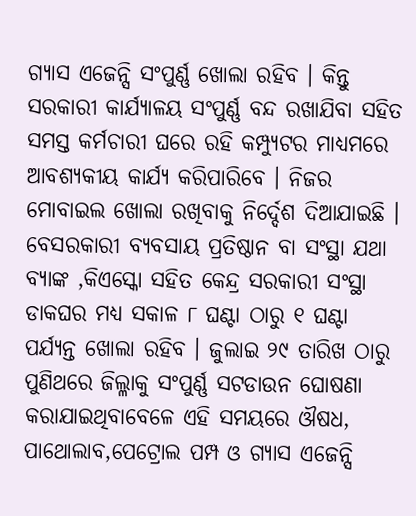ଗ୍ୟାସ ଏଜେନ୍ସି ସଂପୁର୍ଣ୍ଣ ଖୋଲା ରହିବ । କିନ୍ତୁ ସରକାରୀ କାର୍ଯ୍ୟାଳୟ ସଂପୁର୍ଣ୍ଣ ବନ୍ଦ ରଖାଯିବା ସହିତ ସମସ୍ତ କର୍ମଚାରୀ ଘରେ ରହି କମ୍ପ୍ୟୁଟର ମାଧ୍ୟମରେ ଆବଶ୍ୟକୀୟ କାର୍ଯ୍ୟ କରିପାରିବେ । ନିଜର ମୋବାଇଲ ଖୋଲା ରଖିବାକୁ ନିର୍ଦ୍ଦେଶ ଦିଆଯାଇଛି । ବେସରକାରୀ ବ୍ୟବସାୟ ପ୍ରତିଷ୍ଠାନ ବା ସଂସ୍ଥା ଯଥା ବ୍ୟାଙ୍କ ,କିଏସ୍କୋ ସହିତ କେନ୍ଦ୍ର ସରକାରୀ ସଂସ୍ଥା ଡାକଘର ମଧ୍ୟ ସକାଳ ୮ ଘଣ୍ଟା ଠାରୁ ୧ ଘଣ୍ଟା ପର୍ଯ୍ୟନ୍ତ ଖୋଲା ରହିବ । ଜୁଲାଇ ୨୯ ତାରିଖ ଠାରୁ ପୁଣିଥରେ ଜିଲ୍ଳାକୁ ସଂପୁର୍ଣ୍ଣ ସଟଡାଉନ ଘୋଷଣା କରାଯାଇଥିବାବେଳେ ଏହି ସମୟରେ ଔଷଧ, ପାଥୋଲାବ,ପେଟ୍ରୋଲ ପମ୍ପ ଓ ଗ୍ୟାସ ଏଜେନ୍ସି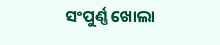ସଂପୁର୍ଣ୍ଣ ଖୋଲା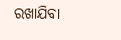ରଖାଯିବା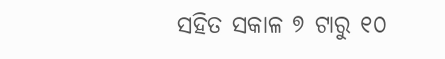ସହିତ ସକାଳ ୭ ଟାରୁ ୧୦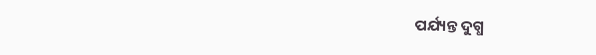ପର୍ଯ୍ୟନ୍ତ ଦୁଗ୍ଧ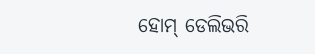ହୋମ୍ ଡେଲିଭରି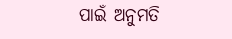ପାଇଁ ଅନୁମତି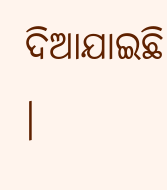ଦିଆଯାଇଛି ।